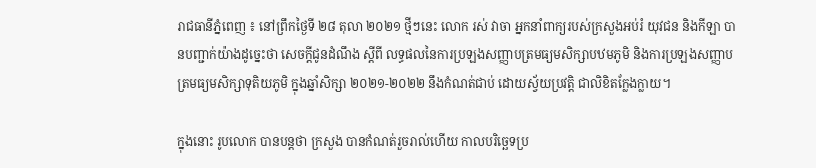រាជធានីភ្នំពេញ ៖ នៅព្រឹកថ្ងៃទី ២៨ តុលា ២០២១ ថ្មីៗនេះ លោក រស់ វាចា អ្នកនាំពាក្យរបស់ក្រសួងអប់រំ យុវជន និងកីឡា បានបញ្ជាក់យ៉ាងដូច្នេះថា សេចក្តីជូនដំណឹង ស្តីពី លទ្ធផលនៃការប្រឡងសញ្ញាបត្រមធ្យមសិក្សាបឋមភូមិ និងការប្រឡងសញ្ញាបត្រមធ្យមសិក្សាទុតិយភូមិ ក្នុងឆ្នាំសិក្សា ២០២១-២០២២ នឹងកំណត់ជាប់ ដោយស្វ័យប្រវត្តិ ជាលិខិតក្លែងក្លាយ។

ក្នុងនោះ រូបលោក បានបន្តថា ក្រសួង បានកំណត់រួចរាល់ហើយ កាលបរិច្ឆេទប្រ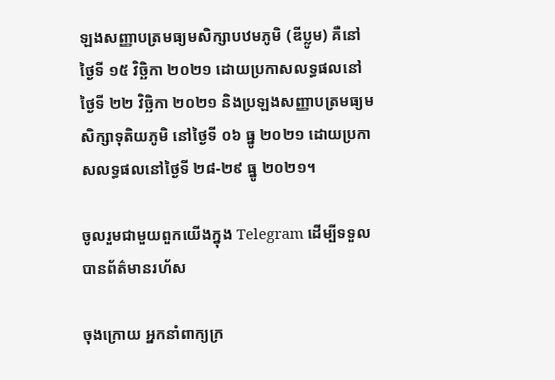ឡងសញ្ញាបត្រមធ្យមសិក្សាបឋមភូមិ (ឌីប្លូម) គឺនៅថ្ងៃទី ១៥ វិច្ឆិកា ២០២១ ដោយប្រកាសលទ្ធផលនៅថ្ងៃទី ២២ វិច្ឆិកា ២០២១ និងប្រឡងសញ្ញាបត្រមធ្យមសិក្សាទុតិយភូមិ នៅថ្ងៃទី ០៦ ធ្នូ ២០២១ ដោយប្រកាសលទ្ធផលនៅថ្ងៃទី ២៨-២៩ ធ្នូ ២០២១។

ចូលរួមជាមួយពួកយើងក្នុង Telegram ដើម្បីទទួលបានព័ត៌មានរហ័ស

ចុងក្រោយ អ្នកនាំពាក្យក្រ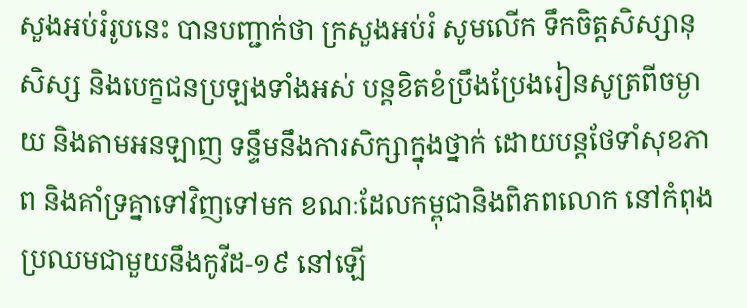សួងអប់រំរូបនេះ បានបញ្ជាក់ថា ក្រសួងអប់រំ សូមលើក ទឹកចិត្តសិស្សានុសិស្ស និងបេក្ខជនប្រឡងទាំងអស់ បន្តខិតខំប្រឹងប្រែងរៀនសូត្រពីចម្ងាយ និងតាមអនឡាញ ទន្ទឹមនឹងការសិក្សាក្នុងថ្នាក់ ដោយបន្តថែទាំសុខភាព និងគាំទ្រគ្នាទៅវិញទៅមក ខណៈដែលកម្ពុជានិងពិភពលោក នៅកំពុងប្រឈមជាមួយនឹងកូវីដ-១៩ នៅឡើ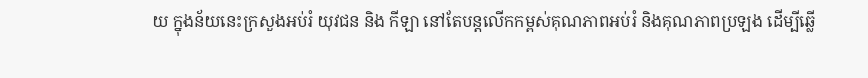យ ក្នុងន័យនេះក្រសួងអប់រំ យុវជន និង កីឡា នៅតែបន្តលើកកម្ពស់គុណភាពអប់រំ និងគុណភាពប្រឡង ដើម្បីឆ្លើ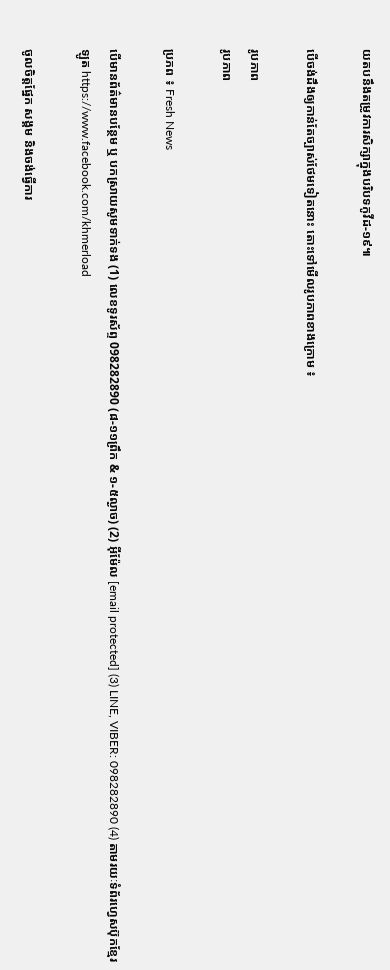យតបនឹងតម្រូវការសិក្សាក្នុងបរិបទកូវីដ-១៩៕

បើចង់ដឹងឲ្យកាន់តែច្បាស់ថែមទៀតនោះ តោះទៅមើលរូបភាពខាងក្រោម ៖

រូបភាព
រូបភាព

ប្រភព ៖ Fresh News

បើមានព័ត៌មានបន្ថែម ឬ បកស្រាយសូមទាក់ទង (1) លេខទូរស័ព្ទ 098282890 (៨-១១ព្រឹក & ១-៥ល្ងាច) (2) អ៊ីម៉ែល [email protected] (3) LINE, VIBER: 098282890 (4) តាមរយៈទំព័រហ្វេសប៊ុកខ្មែរឡូត https://www.facebook.com/khmerload

ចូលចិត្តផ្នែក សង្គម និងចង់ធ្វើការ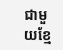ជាមួយខ្មែ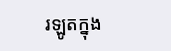រឡូតក្នុង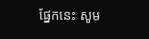ផ្នែកនេះ សូម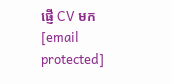ផ្ញើ CV មក [email protected]